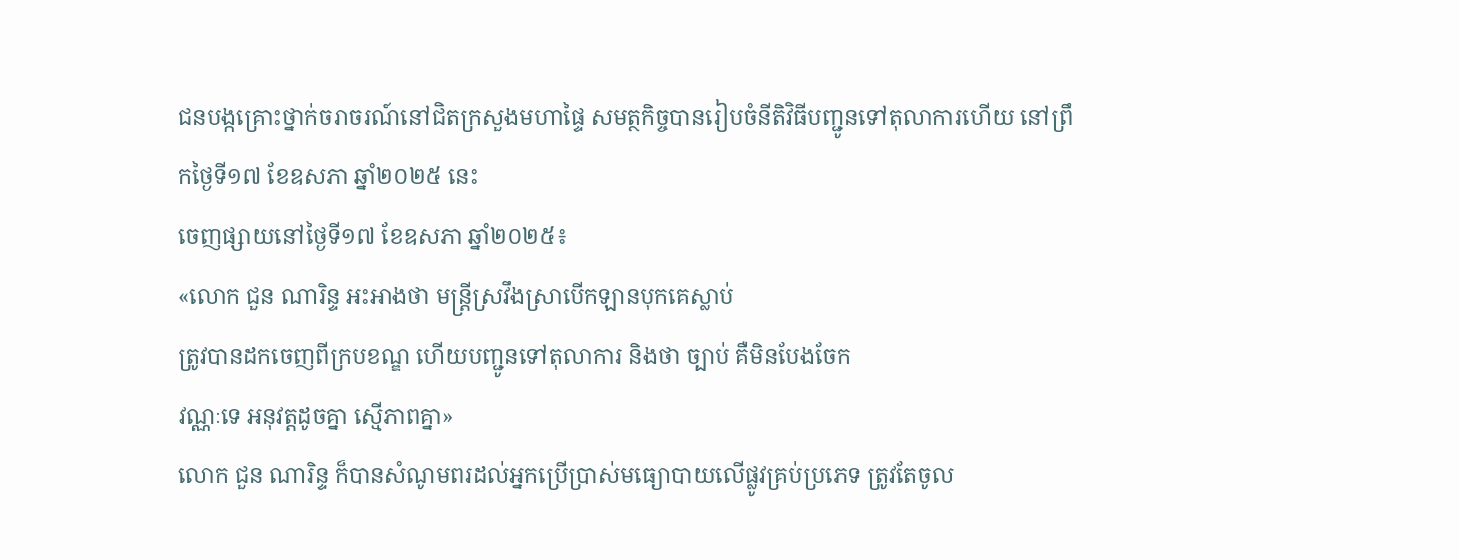ជនបង្កគ្រោះថ្នាក់ចរាចរណ៍នៅជិតក្រសួងមហាផ្ទៃ សមត្ថកិច្ចបានរៀបចំនីតិវិធីបញ្ជូនទៅតុលាការហើយ នៅព្រឹកថ្ងៃទី១៧ ខែឧសភា ឆ្នាំ២០២៥ នេះ
ចេញផ្សាយនៅថ្ងៃទី១៧ ខែឧសភា ឆ្នាំ២០២៥៖
«លោក ជួន ណារិន្ទ អះអាងថា មន្រ្តីស្រវឹងស្រាបើកឡានបុកគេស្លាប់
ត្រូវបានដកចេញពីក្របខណ្ឌ ហើយបញ្ជូនទៅតុលាការ និងថា ច្បាប់ គឺមិនបែងចែក
វណ្ណៈទេ អនុវត្តដូចគ្នា ស្មើភាពគ្នា»
លោក ជួន ណារិន្ទ ក៏បានសំណូមពរដល់អ្នកប្រើប្រាស់មធ្យោបាយលើផ្លូវគ្រប់ប្រភេទ ត្រូវតែចូល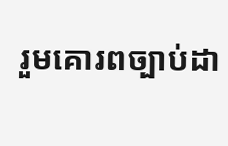រួមគោរពច្បាប់ដា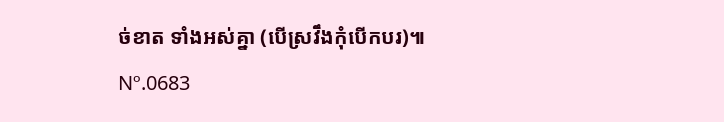ច់ខាត ទាំងអស់គ្នា (បើស្រវឹងកុំបើកបរ)៕
Nº.0683